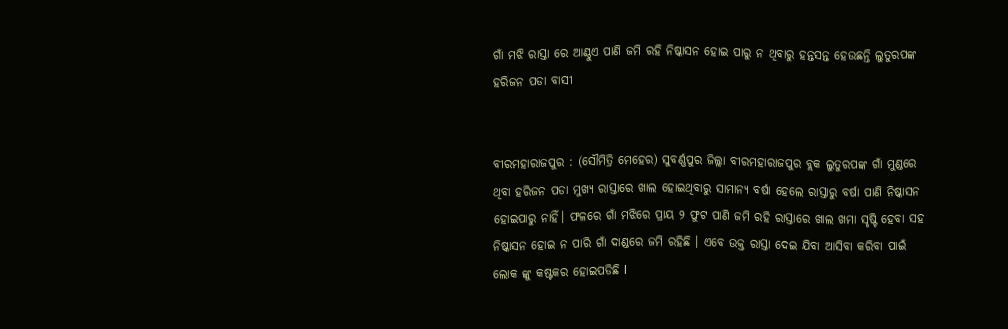ଗାଁ ମଝି ରାସ୍ତା ରେ ଆଣ୍ଠୁଏ ପାଣି ଜମି ରହି ନିଷ୍କାସନ ହୋଇ ପାରୁ ନ ଥିବାରୁ ହନ୍ତସନ୍ତ ହେଉଛନ୍ତି ଲୁତୁରପଙ୍କ ହରିଜନ ପଡା ବାସୀ


ବୀରମହାରାଜପୁର : (ସୌମିତ୍ରି ମେହେର) ସୁବର୍ଣ୍ଣପୁର ଜିଲ୍ଲା ବୀରମହାରାଜପୁର ବ୍ଲକ ଲୁତୁରପଙ୍କ ଗାଁ ମୁଣ୍ଡରେ ଥିବା ହରିଜନ ପଡା ମୁଖ୍ୟ ରାସ୍ତାରେ ଖାଲ ହୋଇଥିବାରୁ ସାମାନ୍ୟ ବର୍ଷା ହେଲେ ରାସ୍ତାରୁ ବର୍ଷା ପାଣି ନିଷ୍କାସନ ହୋଇପାରୁ ନାହିଁ। ଫଳରେ ଗାଁ ମଝିରେ ପ୍ରାୟ ୨ ଫୁଟ ପାଣି ଜମି ରହି ରାସ୍ତାରେ ଖାଲ ଖମା ସୃଷ୍ଟି ହେବା ସହ ନିଷ୍କାସନ ହୋଇ ନ ପାରି ଗାଁ ଦାଣ୍ଡରେ ଜମି ରହିଛି । ଏବେ ଉକ୍ତ ରାସ୍ତା ଦେଇ ଯିବା ଆସିବା କରିବା ପାଇଁ ଲୋକ ଙ୍କୁ କଷ୍ଟକର ହୋଇପଡିଛି l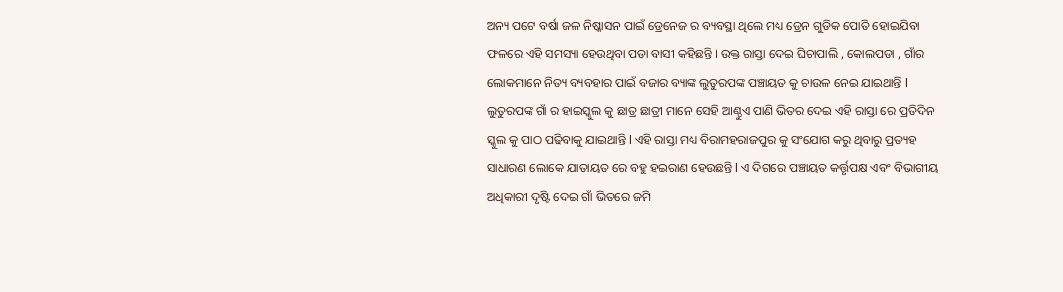ଅନ୍ୟ ପଟେ ବର୍ଷା ଜଳ ନିଷ୍କାସନ ପାଇଁ ଡ୍ରେନେଜ ର ବ୍ୟବସ୍ଥା ଥିଲେ ମଧ୍ୟ ଡ୍ରେନ ଗୁଡିକ ପୋତି ହୋଇଯିବା ଫଳରେ ଏହି ସମସ୍ୟା ହେଉଥିବା ପଡା ବାସୀ କହିଛନ୍ତି । ଉକ୍ତ ରାସ୍ତା ଦେଇ ଘିଚାପାଲି , କୋଲପଡା , ଗାଁର ଲୋକମାନେ ନିତ୍ୟ ବ୍ୟବହାର ପାଇଁ ବଜାର ବ୍ୟାଙ୍କ ଲୁତୁରପଙ୍କ ପଞ୍ଚାୟତ କୁ ଚାଉଳ ନେଇ ଯାଇଥାନ୍ତି l ଲୁତୁରପଙ୍କ ଗାଁ ର ହାଇସ୍କୁଲ କୁ ଛାତ୍ର ଛାତ୍ରୀ ମାନେ ସେହି ଆଣ୍ଠୁଏ ପାଣି ଭିତର ଦେଇ ଏହି ରାସ୍ତା ରେ ପ୍ରତିଦିନ ସ୍କୁଲ କୁ ପାଠ ପଢିବାକୁ ଯାଇଥାନ୍ତି l ଏହି ରାସ୍ତା ମଧ୍ୟ ବିରାମହରାଜପୁର କୁ ସଂଯୋଗ କରୁ ଥିବାରୁ ପ୍ରତ୍ୟହ ସାଧାରଣ ଲୋକେ ଯାତାୟତ ରେ ବହୁ ହଇରାଣ ହେଉଛନ୍ତି l ଏ ଦିଗରେ ପଞ୍ଚାୟତ କର୍ତ୍ତୃପକ୍ଷ ଏବଂ ବିଭାଗୀୟ ଅଧିକାରୀ ଦୃଷ୍ଟି ଦେଇ ଗାଁ ଭିତରେ ଜମି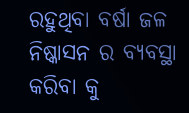ରହୁଥିବା ବର୍ଷା ଜଳ ନିଷ୍କାସନ ର ବ୍ୟବସ୍ଥା କରିବା କୁ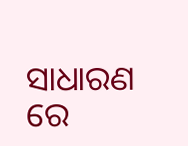ସାଧାରଣ ରେ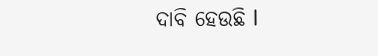ଦାବି ହେଉଛି l